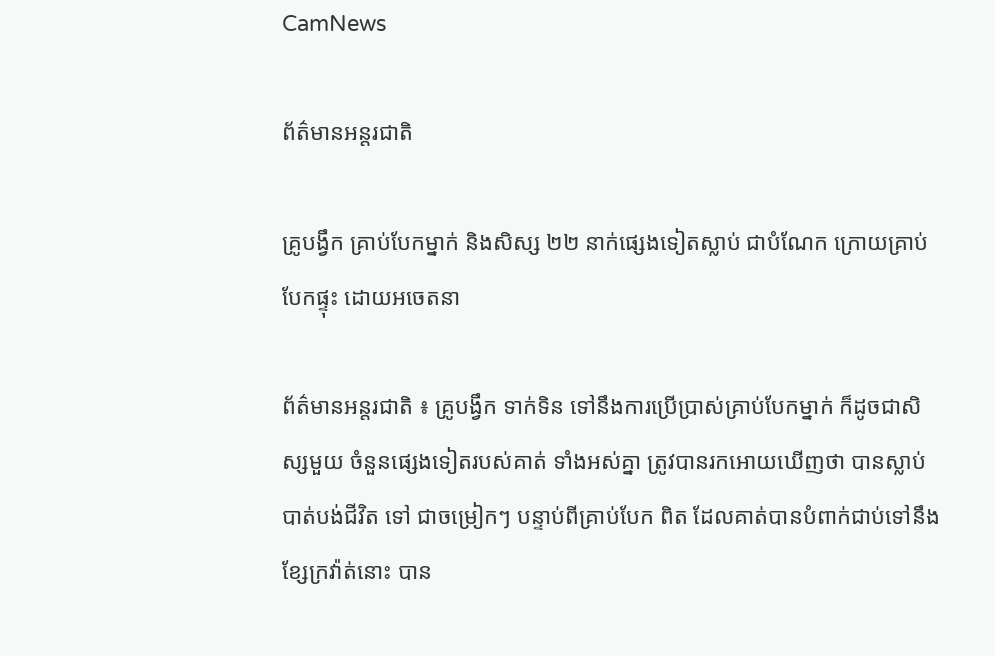CamNews

ព័ត៌មានអន្តរជាតិ

គ្រូបង្វឹក គ្រាប់បែកម្នាក់ និងសិស្ស ២២ នាក់ផ្សេងទៀតស្លាប់ ជាបំណែក ក្រោយគ្រាប់បែកផ្ទុះ ដោយអចេតនា

ព័ត៌មានអន្តរជាតិ ៖ គ្រូបង្វឹក ទាក់ទិន ទៅនឹងការប្រើប្រាស់គ្រាប់បែកម្នាក់ ក៏ដូចជាសិស្សមួយ ចំនួនផ្សេងទៀតរបស់គាត់ ទាំងអស់គ្នា ត្រូវបានរកអោយឃើញថា បានស្លាប់បាត់បង់ជីវិត ទៅ ជាចម្រៀកៗ បន្ទាប់ពីគ្រាប់បែក ពិត ដែលគាត់បានបំពាក់ជាប់ទៅនឹងខ្សែក្រវ៉ាត់នោះ បាន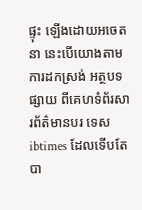ផ្ទុះ ឡើងដោយអចេតនា នេះបើយោងតាមការដកស្រង់ អត្ថបទផ្សាយ ពីគេហទំព័រសារព័ត៌មានបរ ទេស ibtimes ដែលទើបតែបា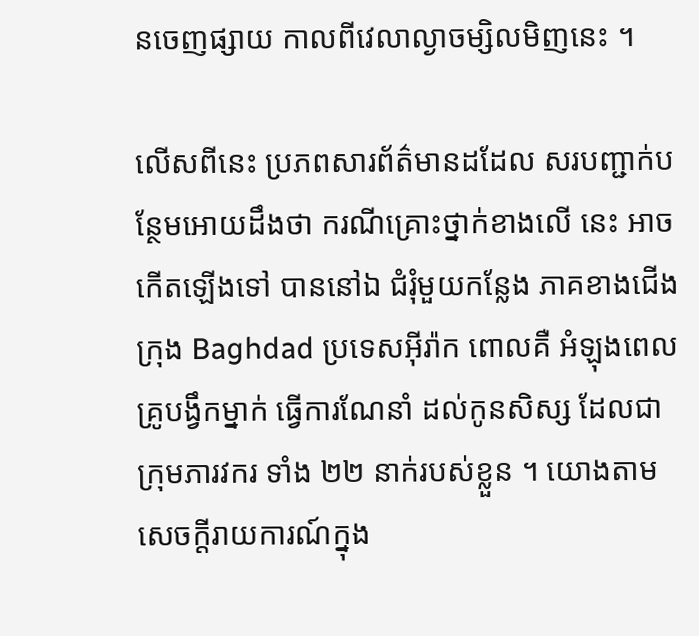នចេញផ្សាយ កាលពីវេលាល្ងាចម្សិលមិញនេះ ។

លើសពីនេះ ប្រភពសារព័ត៌មានដដែល សរបញ្ជាក់បន្ថែមអោយដឹងថា ករណីគ្រោះថ្នាក់ខាងលើ នេះ អាចកើតឡើងទៅ បាននៅឯ ជំរុំមួយកន្លែង ភាគខាងជើង ក្រុង Baghdad ប្រទេសអ៊ីរ៉ាក ពោលគឺ អំឡុងពេល គ្រូបង្វឹកម្នាក់ ធ្វើការណែនាំ ដល់កូនសិស្ស ដែលជា ក្រុមភារវករ ទាំង ២២ នាក់របស់ខ្លួន ។ យោងតាមសេចក្តីរាយការណ៍ក្នុង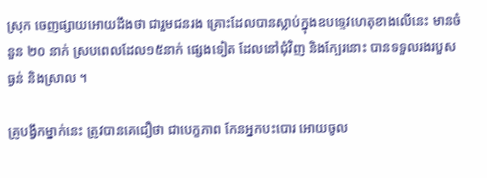ស្រុក ចេញផ្សាយអោយដឹងថា ជារួមជនរង គ្រោះដែលបានស្លាប់ក្នុងឧបទ្ទេវហេតុខាងលើនេះ មានចំនួន ២០ នាក់ ស្របពេលដែល១៥នាក់ ផ្សេងទៀត ដែលនៅជុំវិញ និងក្បែរនោះ បានទទួលរងរបួស ធ្ងន់ និងស្រាល ។

គ្រូបង្វឹកម្នាក់នេះ ត្រូវបានគេជឿថា ជាបេក្ខភាព កែនអ្នកបះបោរ អោយចូល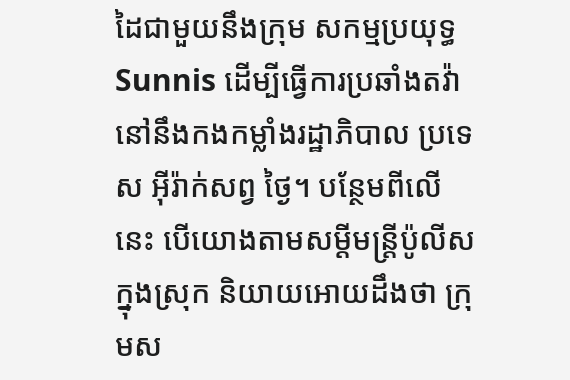ដៃជាមួយនឹងក្រុម សកម្មប្រយុទ្ធ Sunnis ដើម្បីធ្វើការប្រឆាំងតវ៉ា នៅនឹងកងកម្លាំងរដ្ឋាភិបាល ប្រទេស អ៊ីរ៉ាក់សព្វ ថ្ងៃ។ បន្ថែមពីលើនេះ បើយោងតាមសម្តីមន្រ្តីប៉ូលីសក្នុងស្រុក និយាយអោយដឹងថា ក្រុមស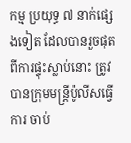កម្ម ប្រយុទ្ធ ៧ នាក់ផ្សេងទៀត ដែលបានរួចផុត ពីការផ្ទុះស្លាប់នោះ ត្រូវបានក្រុមមន្រ្តីប៉ូលីសធ្វើការ ចាប់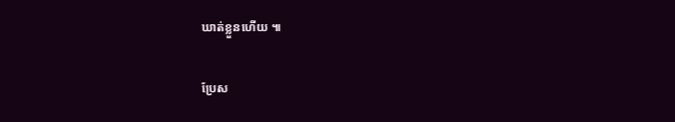ឃាត់ខ្លួនហើយ ៕

ប្រែស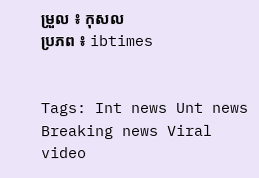ម្រួល ៖ កុសល
ប្រភព ៖ ibtimes


Tags: Int news Unt news Breaking news Viral video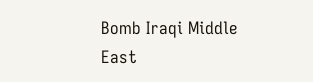Bomb Iraqi Middle East